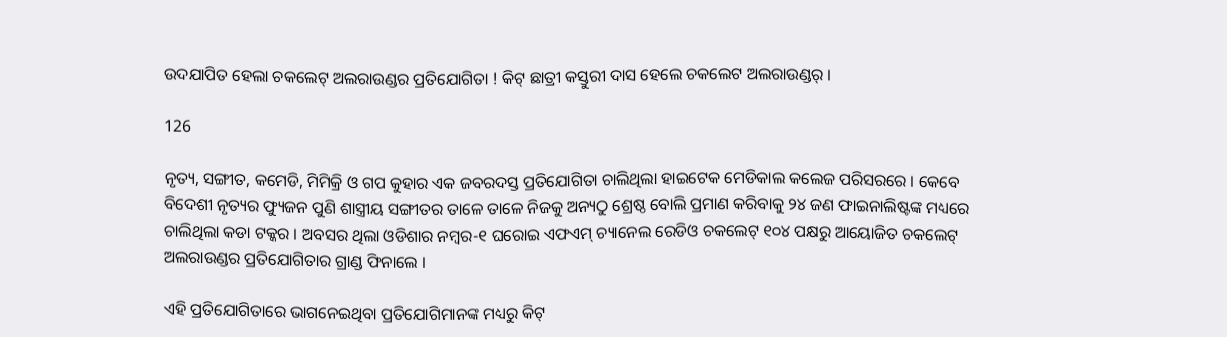ଉଦଯାପିତ ହେଲା ଚକଲେଟ୍ ଅଲରାଉଣ୍ଡର ପ୍ରତିଯୋଗିତା ! କିଟ୍ ଛାତ୍ରୀ କସ୍ତୁରୀ ଦାସ ହେଲେ ଚକଲେଟ ଅଲରାଉଣ୍ଡର୍ ।

126

ନୃତ୍ୟ, ସଙ୍ଗୀତ, କମେଡି, ମିମିକ୍ରି ଓ ଗପ କୁହାର ଏକ ଜବରଦସ୍ତ ପ୍ରତିଯୋଗିତା ଚାଲିଥିଲା ହାଇଟେକ ମେଡିକାଲ କଲେଜ ପରିସରରେ । କେବେ ବିଦେଶୀ ନୃତ୍ୟର ଫ୍ୟୁଜନ ପୁଣି ଶାସ୍ତ୍ରୀୟ ସଙ୍ଗୀତର ତାଳେ ତାଳେ ନିଜକୁ ଅନ୍ୟଠୁ ଶ୍ରେଷ୍ଠ ବୋଲି ପ୍ରମାଣ କରିବାକୁ ୨୪ ଜଣ ଫାଇନାଲିଷ୍ଟଙ୍କ ମଧ୍ୟରେ ଚାଲିଥିଲା କଡା ଟକ୍କର । ଅବସର ଥିଲା ଓଡିଶାର ନମ୍ବର-୧ ଘରୋଇ ଏଫଏମ୍ ଚ୍ୟାନେଲ ରେଡିଓ ଚକଲେଟ୍ ୧୦୪ ପକ୍ଷରୁ ଆୟୋଜିତ ଚକଲେଟ୍ ଅଲରାଉଣ୍ଡର ପ୍ରତିଯୋଗିତାର ଗ୍ରାଣ୍ଡ ଫିନାଲେ ।

ଏହି ପ୍ରତିଯୋଗିତାରେ ଭାଗନେଇଥିବା ପ୍ରତିଯୋଗିମାନଙ୍କ ମଧ୍ୟରୁ କିଟ୍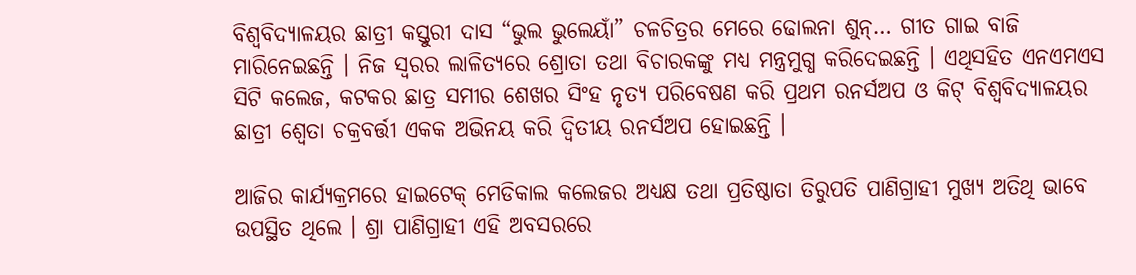ବିଶ୍ୱବିଦ୍ୟାଳୟର ଛାତ୍ରୀ କସ୍ତୁରୀ ଦାସ “ଭୁଲ ଭୁଲେୟାଁ” ଚଳଚିତ୍ରର ମେରେ ଢୋଲନା ଶୁନ୍… ଗୀତ ଗାଇ ବାଜି ମାରିନେଇଛନ୍ତି । ନିଜ ସ୍ୱରର ଲାଳିତ୍ୟରେ ଶ୍ରୋତା ତଥା ବିଚାରକଙ୍କୁ ମଧ୍ୟ ମନ୍ତ୍ରମୁଗ୍ଧ କରିଦେଇଛନ୍ତି । ଏଥିସହିତ ଏନଏମଏସ ସିଟି କଲେଜ, କଟକର ଛାତ୍ର ସମୀର ଶେଖର ସିଂହ ନୃତ୍ୟ ପରିବେଷଣ କରି ପ୍ରଥମ ରନର୍ସଅପ ଓ କିଟ୍ ବିଶ୍ୱବିଦ୍ୟାଳୟର ଛାତ୍ରୀ ଶ୍ୱେତା ଚକ୍ରବର୍ତ୍ତୀ ଏକକ ଅଭିନୟ କରି ଦ୍ୱିତୀୟ ରନର୍ସଅପ ହୋଇଛନ୍ତି ।

ଆଜିର କାର୍ଯ୍ୟକ୍ରମରେ ହାଇଟେକ୍ ମେଡିକାଲ କଲେଜର ଅଧ୍ୟକ୍ଷ ତଥା ପ୍ରତିଷ୍ଠାତା ତିରୁପତି ପାଣିଗ୍ରାହୀ ମୁଖ୍ୟ ଅତିଥି ଭାବେ ଉପସ୍ଥିତ ଥିଲେ । ଶ୍ରା ପାଣିଗ୍ରାହୀ ଏହି ଅବସରରେ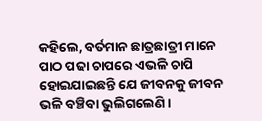କହିଲେ, ବର୍ତମାନ ଛାତ୍ରଛାତ୍ରୀ ମାନେ ପାଠ ପଢା ଚାପରେ ଏଭଳି ଚାପି ହୋଇଯାଇଛନ୍ତି ଯେ ଜୀବନକୁ ଜୀବନ ଭଳି ବଞ୍ଚିବା ଭୁଲିଗଲେଣି ।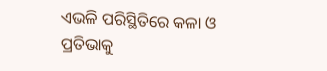ଏଭଳି ପରିସ୍ଥିତିରେ କଳା ଓ ପ୍ରତିଭାକୁ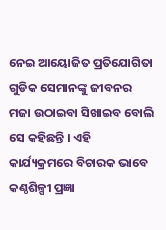ନେଇ ଆୟୋଜିତ ପ୍ରତିଯୋଗିତା ଗୁଡିକ ସେମାନଙ୍କୁ ଜୀବନର ମଜା ଉଠାଇବା ସିଖାଇବ ବୋଲି ସେ କହିଛନ୍ତି । ଏହି କାର୍ଯ୍ୟକ୍ରମରେ ବିଚାରକ ଭାବେ କଣ୍ଠଶିଳ୍ପୀ ପ୍ରଜ୍ଞା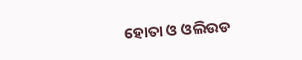ହୋତା ଓ ଓଲିଉଡ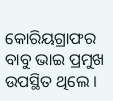କୋରିୟଗ୍ରାଫର ବାବୁ ଭାଇ ପ୍ରମୁଖ ଉପସ୍ଥିତ ଥିଲେ ।